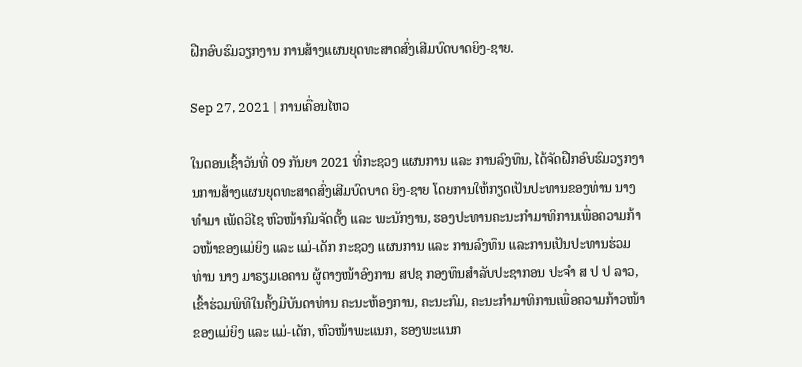ຝືກອົບຮົມວຽກງານ ການສ້າງແຜນຍຸດທະສາດສົ່ງເສີມບົດບາດຍິງ-ຊາຍ.

Sep 27, 2021 | ການເຄື່ອນໄຫວ

ໃນຕອນເຊົ້າວັນທີ່ 09 ກັນຍາ 2021 ທີ່ກະຊວງ ແຜນການ ແລະ ການລົງທຶນ, ໄດ້ຈັດຝືກອົບຮົມວຽກງານການສ້າງແຜນຍຸດທະສາດສົ່ງເສີມບົດບາດ ຍິງ-ຊາຍ ໂດຍການໃຫ້ກຽດເປັນປະທານຂອງທ່ານ ນາງ ທຳມາ ເພັດວິໄຊ ຫົວໜ້າກົມຈັດຕັ້ງ ແລະ ພະນັກງານ, ຮອງປະທານຄະນະກໍາມາທິການເພື່ອຄວາມກ້າວໜ້າຂອງແມ່ຍິງ ແລະ ແມ່-ເດັກ ກະຊວງ ແຜນການ ແລະ ການລົງທຶນ ແລະການເປັນປະທານຮ່ວມທ່ານ ນາງ ມາຣຽມເອຄານ ຜູ້ຕາງໜ້າອົງການ ສປຊ ກອງທຶນສຳລັບປະຊາກອນ ປະຈຳ ສ ປ ປ ລາວ, ເຂົ້າຮ່ວມພິທີໃນຄັ້ງມີບັນດາທ່ານ ຄະນະຫ້ອງການ, ຄະນະກົມ, ຄະນະກຳມາທິການເພື່ອຄວາມກ້າວໜ້າຂອງແມ່ຍິງ ແລະ ແມ່-ເດັກ, ຫົວໜ້າພະແນກ, ຮອງພະແນກ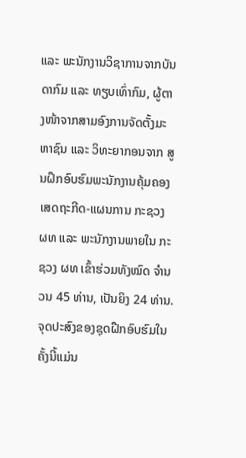ແລະ ພະນັກງານວິຊາການຈາກບັນດາກົມ ແລະ ທຽບເທົ່າກົມ, ຜູ້ຕາງໜ້າຈາກສາມອົງການຈັດຕັ້ງມະຫາຊົນ ແລະ ວິທະຍາກອນຈາກ ສູນຝຶກອົບຮົມພະນັກງານຄຸ້ມຄອງເສດຖະກີດ-ແຜນການ ກະຊວງ ຜທ ແລະ ພະນັກງານພາຍໃນ ກະຊວງ ຜທ ເຂົ້າຮ່ວມທັງໝົດ ຈຳນວນ 45 ທ່ານ, ເປັນຍິງ 24 ທ່ານ.ຈຸດປະສົງຂອງຊຸດຝືກອົບຮົມໃນຄັ້ງນີ້ແມ່ນ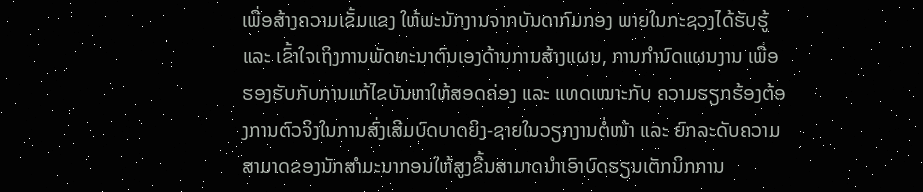ເພື່ອສ້າງຄວາມເຂັ້ມແຂງ ໃຫ້ພະນັກງານຈາກບັນດາກົມກອງ ພາຍໃນກະຊວງໄດ້ຮັບຮູ້ ແລະ ເຂົ້າໃຈເຖິງການພັດທະນາຕົນເອງດ້ານການສ້າງແຜນ, ການກໍານົດແຜນງານ ເພື່ອຮອງຮັບກັບການແກ້ໄຂບັນຫາໃຫ້ສອດຄ່ອງ ແລະ ແທດເໝາະກັບ ຄວາມຮຽກຮ້ອງຕ້ອງການຕົວຈິງໃນການສົ່ງເສີມບົດບາດຍິງ-ຊາຍໃນວຽກງານຕໍ່ໜ້າ ແລະ ຍົກລະດັບຄວາມສາມາດຂອງນັກສາໍມະນາກອນໃຫ້ສູງຂື້ນສາມາດນໍາເອົາບົດຮຽນເຕັກນິກການ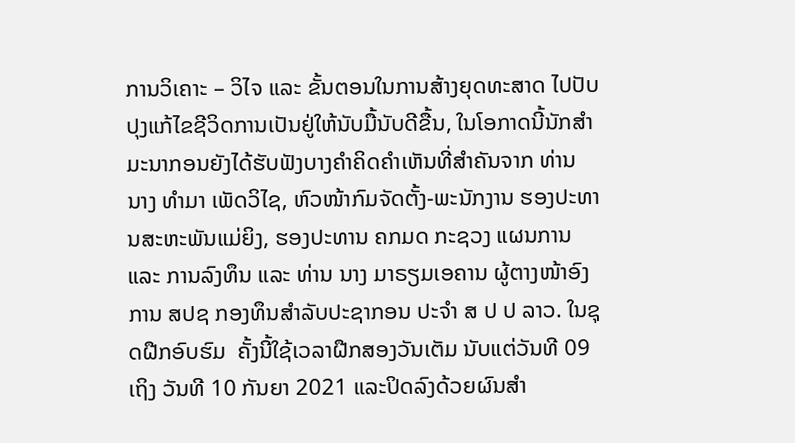ການວິເຄາະ – ວິໄຈ ແລະ ຂັ້ນຕອນໃນການສ້າງຍຸດທະສາດ ໄປປັບປຸງແກ້ໄຂຊີວິດການເປັນຢູ່ໃຫ້ນັບມື້ນັບດີຂື້ນ, ໃນໂອກາດນີ້ນັກສຳມະນາກອນຍັງໄດ້ຮັບຟັງບາງຄໍາຄິດຄໍາເຫັນທີ່ສຳຄັນຈາກ ທ່ານ ນາງ ທໍາມາ ເພັດວິໄຊ, ຫົວໜ້າກົມຈັດຕັ້ງ-ພະນັກງານ ຮອງປະທານສະຫະພັນແມ່ຍິງ, ຮອງປະທານ ຄກມດ ກະຊວງ ແຜນການ ແລະ ການລົງທຶນ ແລະ ທ່ານ ນາງ ມາຣຽມເອຄານ ຜູ້ຕາງໜ້າອົງການ ສປຊ ກອງທຶນສຳລັບປະຊາກອນ ປະຈຳ ສ ປ ປ ລາວ. ໃນຊຸດຝືກອົບຮົມ  ຄັ້ງນີ້ໃຊ້ເວລາຝືກສອງວັນເຕັມ ນັບແຕ່ວັນທີ 09 ເຖິງ ວັນທີ 10 ກັນຍາ 2021 ແລະປິດລົງດ້ວຍຜົນສຳ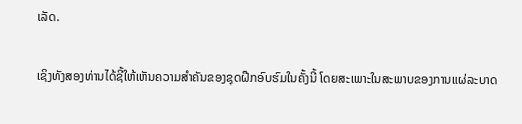ເລັດ.

ເຊິງທັງສອງທ່ານໄດ້ຊີ້ໃຫ້ເຫັນຄວາມສຳຄັນຂອງຊຸດຝືກອົບຮົມໃນຄັ້ງນີ້ ໂດຍສະເພາະໃນສະພາບຂອງການແຜ່ລະບາດ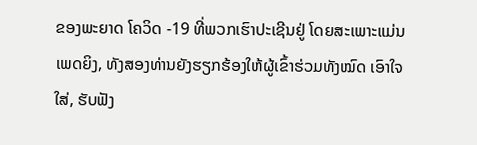ຂອງພະຍາດ ໂຄວິດ -19 ທີ່ພວກເຮົາປະເຊີນຢູ່ ໂດຍສະເພາະແມ່ນເພດຍິງ, ທັງສອງທ່ານຍັງຮຽກຮ້ອງໃຫ້ຜູ້ເຂົ້າຮ່ວມທັງໝົດ ເອົາໃຈໃສ່, ຮັບຟັງ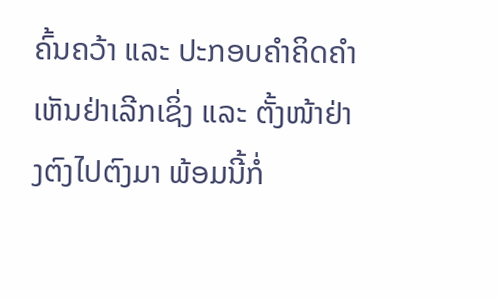ຄົ້ນຄວ້າ ແລະ ປະກອບຄຳຄິດຄຳເຫັນຢ່າເລີກເຊິ່ງ ແລະ ຕັ້ງໜ້າຢ່າງຕົງໄປຕົງມາ ພ້ອມນີ້ກໍ່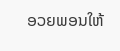ອວຍພອນໃຫ້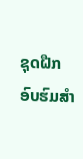ຊຸດຝືກອົບຮົມສຳ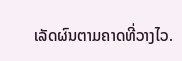ເລັດຜົນຕາມຄາດທີ່ວາງໄວ.